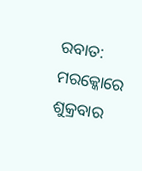ରବାତ: ମରକ୍କୋରେ ଶୁକ୍ରବାର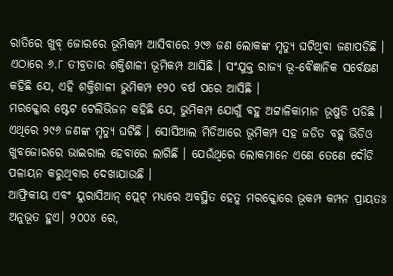ରାତିରେ ଖୁବ୍ ଜୋରରେ ଭୂମିକମ୍ପ ଆସିବାରେ ୨୯୬ ଜଣ ଲୋକଙ୍କ ମୃତ୍ୟୁ ଘଟିଥିବା ଜଣାପଡିଛି । ଏଠାରେ ୬.୮ ତୀବ୍ରତାର ଶକ୍ତିଶାଳୀ ଭୂମିକମ୍ପ ଆସିଛି । ସଂଯୁକ୍ତ ରାଜ୍ୟ ଭୂ-ବୈଜ୍ଞାନିକ ସର୍ବେକ୍ଷଣ କହିଛି ଯେ, ଏହି ଶକ୍ତିଶାଳୀ ଭୁମିକମ୍ପ ୧୨୦ ବର୍ଷ ପରେ ଆସିଛି ।
ମରକ୍କୋର ଷ୍ଟେଟ ଟେଲିଭିଜନ କହିଛି ଯେ, ଭୁମିକମ୍ପ ଯୋଗୁଁ ବହୁ ଅଟ୍ଟାଳିକାମାନ ଭୂଷୁଡି ପଡିଛି । ଏଥିରେ ୨୯୬ ଜଣଙ୍କ ମୃତ୍ୟୁ ଘଟିଛି । ସୋସିଆଲ ମିଡିଆରେ ଭୂମିକମ୍ପ ସହ ଜଡିତ ବହୁ ଭିଡିଓ ଖୁବଜୋରରେ ଭାଇରାଲ ହେବାରେ ଲାଗିଛି । ଯେଉଁଥିରେ ଲୋକମାନେ ଏଣେ ତେଣେ ଦୌଡି ପଳାୟନ କରୁଥିବାର ଦେଖାଯାଉଛି ।
ଆଫ୍ରିକୀୟ ଏବଂ ୟୁରାସିଆନ୍ ପ୍ଲେଟ୍ ମଧ୍ୟରେ ଅବସ୍ଥିତ ହେତୁ ମରକ୍କୋରେ ଭୂକମ୍ପ କମ୍ପନ ପ୍ରାୟତଃ ଅନୁଭୂତ ହୁଏ। ୨୦୦୪ ରେ,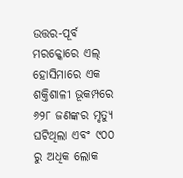ଉତ୍ତର-ପୂର୍ବ ମରକ୍କୋରେ ଏଲ୍ ହୋସିମାରେ ଏକ ଶକ୍ତିଶାଳୀ ଭୂକମ୍ପରେ ୬୨୮ ଜଣଙ୍କର ମୃତ୍ୟୁ ଘଟିଥିଲା ଏବଂ ୯୦୦ ରୁ ଅଧିକ ଲୋକ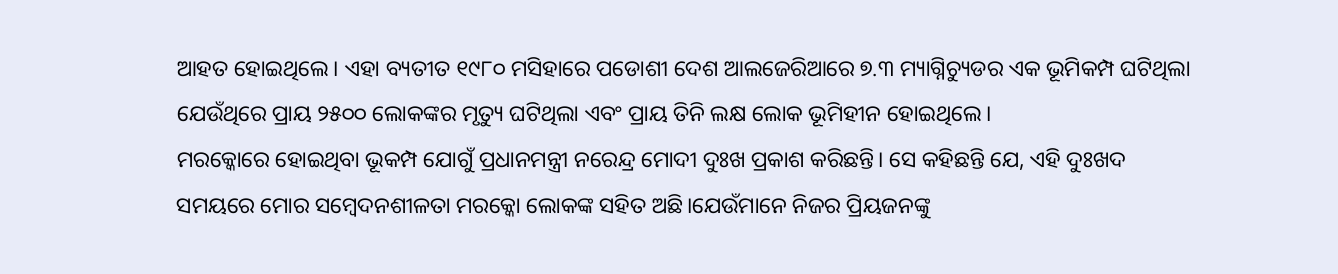ଆହତ ହୋଇଥିଲେ। ଏହା ବ୍ୟତୀତ ୧୯୮୦ ମସିହାରେ ପଡୋଶୀ ଦେଶ ଆଲଜେରିଆରେ ୭.୩ ମ୍ୟାଗ୍ନିଚ୍ୟୁଡର ଏକ ଭୂମିକମ୍ପ ଘଟିଥିଲା ଯେଉଁଥିରେ ପ୍ରାୟ ୨୫୦୦ ଲୋକଙ୍କର ମୃତ୍ୟୁ ଘଟିଥିଲା ଏବଂ ପ୍ରାୟ ତିନି ଲକ୍ଷ ଲୋକ ଭୂମିହୀନ ହୋଇଥିଲେ।
ମରକ୍କୋରେ ହୋଇଥିବା ଭୂକମ୍ପ ଯୋଗୁଁ ପ୍ରଧାନମନ୍ତ୍ରୀ ନରେନ୍ଦ୍ର ମୋଦୀ ଦୁଃଖ ପ୍ରକାଶ କରିଛନ୍ତି। ସେ କହିଛନ୍ତି ଯେ, ଏହି ଦୁଃଖଦ ସମୟରେ ମୋର ସମ୍ବେଦନଶୀଳତା ମରକ୍କୋ ଲୋକଙ୍କ ସହିତ ଅଛି।ଯେଉଁମାନେ ନିଜର ପ୍ରିୟଜନଙ୍କୁ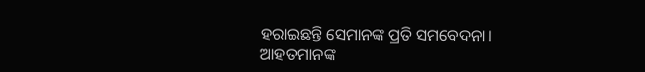ହରାଇଛନ୍ତି ସେମାନଙ୍କ ପ୍ରତି ସମବେଦନା। ଆହତମାନଙ୍କ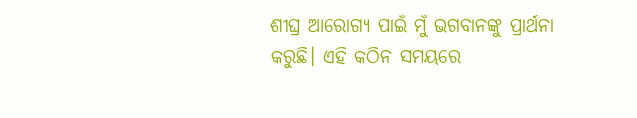ଶୀଘ୍ର ଆରୋଗ୍ୟ ପାଇଁ ମୁଁ ଭଗବାନଙ୍କୁ ପ୍ରାର୍ଥନା କରୁଛି। ଏହି କଠିନ ସମୟରେ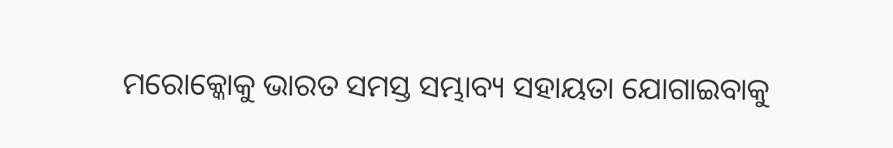ମରୋକ୍କୋକୁ ଭାରତ ସମସ୍ତ ସମ୍ଭାବ୍ୟ ସହାୟତା ଯୋଗାଇବାକୁ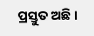ପ୍ରସ୍ତୁତ ଅଛି।